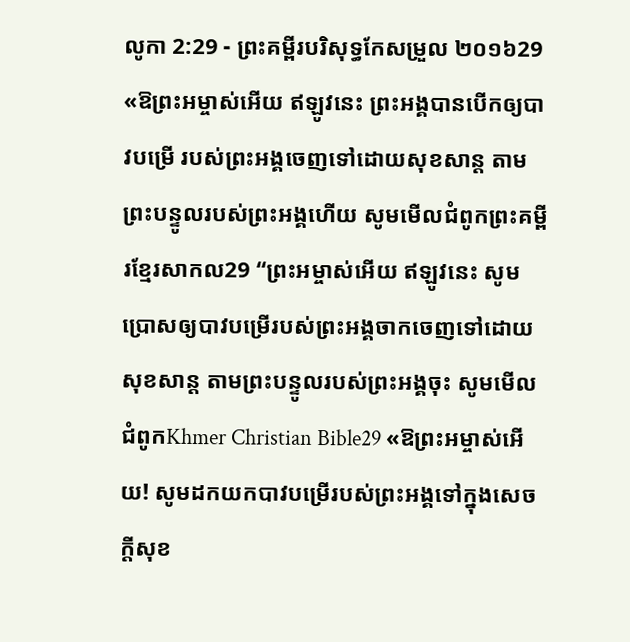លូកា 2:29 - ព្រះគម្ពីរបរិសុទ្ធកែសម្រួល ២០១៦29 «ឱព្រះអម្ចាស់អើយ ឥឡូវនេះ ព្រះអង្គបានបើកឲ្យបាវបម្រើ របស់ព្រះអង្គចេញទៅដោយសុខសាន្ត តាមព្រះបន្ទូលរបស់ព្រះអង្គហើយ សូមមើលជំពូកព្រះគម្ពីរខ្មែរសាកល29 “ព្រះអម្ចាស់អើយ ឥឡូវនេះ សូមប្រោសឲ្យបាវបម្រើរបស់ព្រះអង្គចាកចេញទៅដោយសុខសាន្ត តាមព្រះបន្ទូលរបស់ព្រះអង្គចុះ សូមមើលជំពូកKhmer Christian Bible29 «ឱព្រះអម្ចាស់អើយ! សូមដកយកបាវបម្រើរបស់ព្រះអង្គទៅក្នុងសេចក្ដីសុខ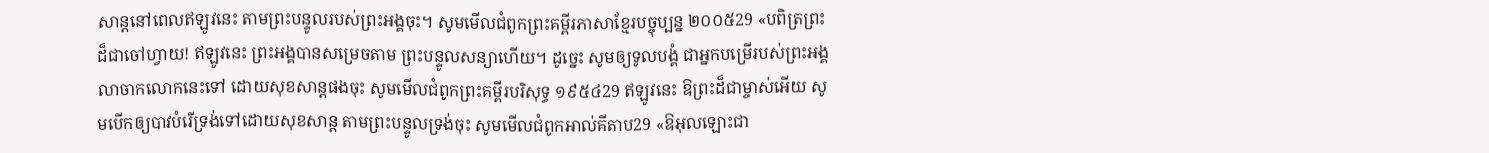សាន្ដនៅពេលឥឡូវនេះ តាមព្រះបន្ទូលរបស់ព្រះអង្គចុះ។ សូមមើលជំពូកព្រះគម្ពីរភាសាខ្មែរបច្ចុប្បន្ន ២០០៥29 «បពិត្រព្រះដ៏ជាចៅហ្វាយ! ឥឡូវនេះ ព្រះអង្គបានសម្រេចតាម ព្រះបន្ទូលសន្យាហើយ។ ដូច្នេះ សូមឲ្យទូលបង្គំ ជាអ្នកបម្រើរបស់ព្រះអង្គ លាចាកលោកនេះទៅ ដោយសុខសាន្តផងចុះ សូមមើលជំពូកព្រះគម្ពីរបរិសុទ្ធ ១៩៥៤29 ឥឡូវនេះ ឱព្រះដ៏ជាម្ចាស់អើយ សូមបើកឲ្យបាវបំរើទ្រង់ទៅដោយសុខសាន្ត តាមព្រះបន្ទូលទ្រង់ចុះ សូមមើលជំពូកអាល់គីតាប29 «ឱអុលឡោះជា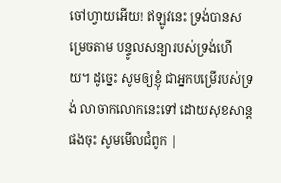ចៅហ្វាយអើយ! ឥឡូវនេះ ទ្រង់បានសម្រេចតាម បន្ទូលសន្យារបស់ទ្រង់ហើយ។ ដូច្នេះ សូមឲ្យខ្ញុំ ជាអ្នកបម្រើរបស់ទ្រង់ លាចាកលោកនេះទៅ ដោយសុខសាន្ដផងចុះ សូមមើលជំពូក |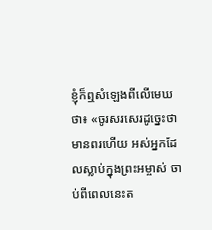ខ្ញុំក៏ឮសំឡេងពីលើមេឃថា៖ «ចូរសរសេរដូច្នេះថា មានពរហើយ អស់អ្នកដែលស្លាប់ក្នុងព្រះអម្ចាស់ ចាប់ពីពេលនេះត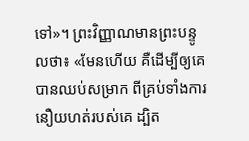ទៅ»។ ព្រះវិញ្ញាណមានព្រះបន្ទូលថា៖ «មែនហើយ គឺដើម្បីឲ្យគេបានឈប់សម្រាក ពីគ្រប់ទាំងការនឿយហត់របស់គេ ដ្បិត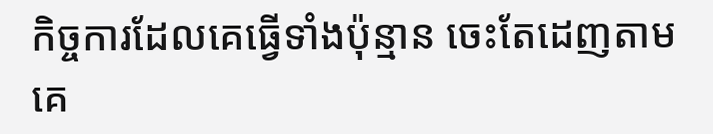កិច្ចការដែលគេធ្វើទាំងប៉ុន្មាន ចេះតែដេញតាមគេ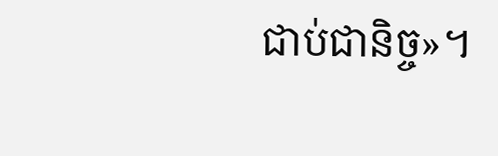ជាប់ជានិច្ច»។